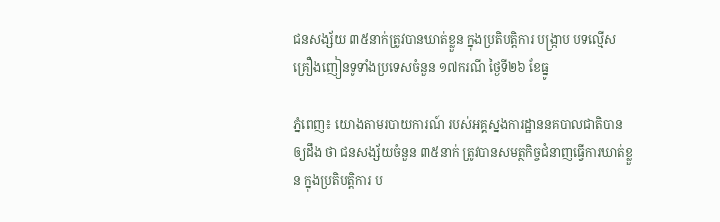ជនសង្ស័យ ៣៥នាក់ត្រូវបានឃាត់ខ្លួន ក្នុងប្រតិបត្តិការ បង្ក្រាប បទល្មើស គ្រឿងញៀនទូទាំងប្រទេសចំនួន ១៧ករណី ថ្ងៃទី២៦ ខែធ្នូ

ភ្នំពេញ៖ យោងតាមរបាយការណ៍ របស់អគ្គស្នងការដ្ឋាននគបាលជាតិបាន ឲ្យដឹង ថា ជនសង្ស័យចំនួន ៣៥នាក់ ត្រូវបានសមត្ថកិច្ចជំនាញធ្វេីការឃាត់ខ្លួន ក្នុងប្រតិបត្តិការ ប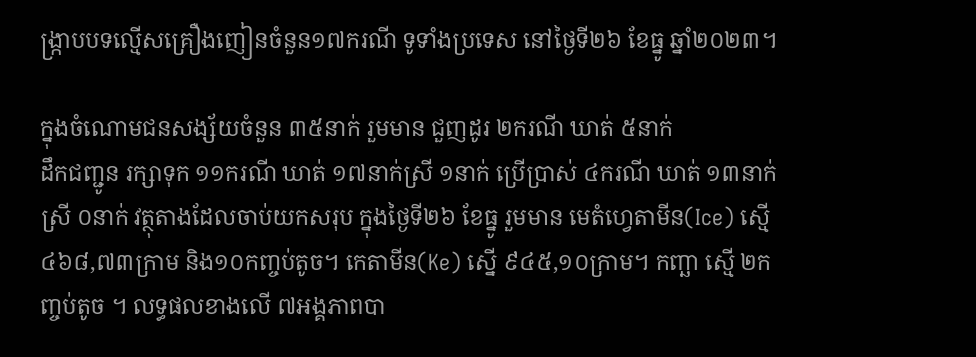ង្ក្រាបបទល្មើសគ្រឿងញៀនចំនួន១៧ករណី ទូទាំងប្រទេស នៅថ្ងៃទី២៦ ខែធ្នូ ឆ្នាំ២០២៣។

ក្នុងចំណោមជនសង្ស័យចំនួន ៣៥នាក់ រួមមាន ជួញដូរ ២ករណី ឃាត់ ៥នាក់
ដឹកជញ្ជូន រក្សាទុក ១១ករណី ឃាត់ ១៧នាក់ស្រី ១នាក់ ប្រើប្រាស់ ៤ករណី ឃាត់ ១៣នាក់ស្រី ០នាក់ វត្ថុតាងដែលចាប់យកសរុប ក្នុងថ្ងៃទី២៦ ខែធ្នូ រួមមាន មេតំហ្វេតាមីន(Ice) ស្មើ៤៦៨,៧៣ក្រាម និង១០កញ្ចប់តូច។ កេតាមីន(Ke) ស្នើ ៩៤៥,១០ក្រាម។ កញ្ឆា ស្មើ ២កញ្ចប់តូច ។ លទ្ធផលខាងលើ ៧អង្គភាពបា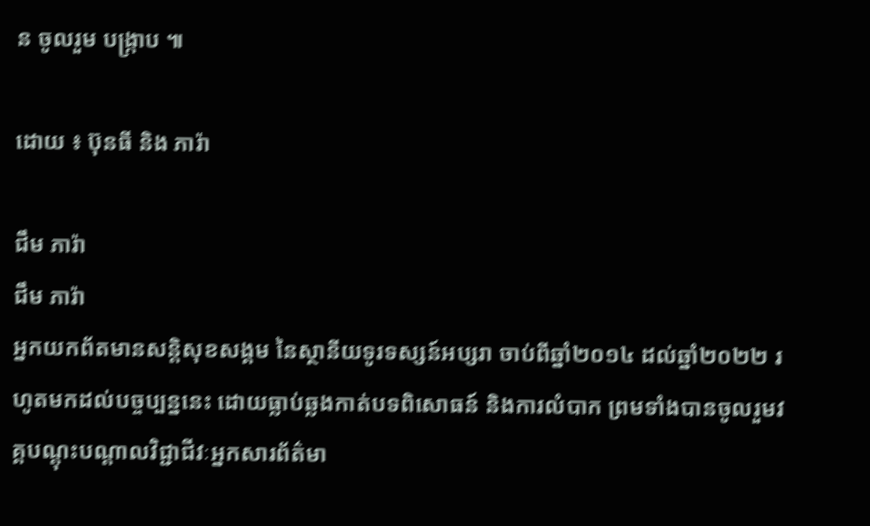ន ចូលរួម បង្ក្រាប ៕

ដោយ ៖ ប៊ុនធី និង ភារ៉ា

ជឹម ភារ៉ា
ជឹម ភារ៉ា
អ្នកយកព័តមានសន្តិសុខសង្គម នៃស្ថានីយទូរទស្សន៍អប្សរា ចាប់ពីឆ្នាំ២០១៤ ដល់ឆ្នាំ២០២២ រហូតមកដល់បច្ចប្បន្ននេះ ដោយធ្លាប់ឆ្លងកាត់បទពិសោធន៍ និងការលំបាក ព្រមទាំងបានចូលរួមវគ្គបណ្ដុះបណ្ដាលវិជ្ជាជីវៈអ្នកសារព័ត៌មា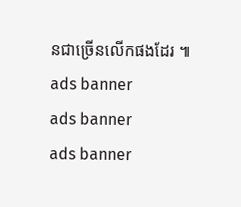នជាច្រើនលើកផងដែរ ៕
ads banner
ads banner
ads banner